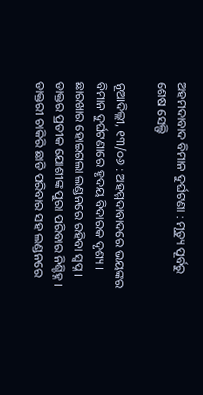ଅହମଦାବାଦ ବିମାନ ଦୁର୍ଘଟଣା : ମୃତ୍ୟୁ ପୂର୍ବରୁ ଶେଷ ସେଲ୍ଫି

ନୂଆଦିଲ୍ଲୀ, ୧୩/୦୬ : ଅହମ୍ମଦାବାଦରେ ଭୟଙ୍କର ବିମାନ ଦୁର୍ଘଟଣାରେ ହୃଦୟ ବିଦାରକ ଦୃଶ୍ୟ । ଛାରଖାର ହୋଇଗଲା ଲଣ୍ଡନରେ ରହିବା ସ୍ବପ୍ନ । ଡାକ୍ତର ପ୍ରତୀକ ଯୋଶୀଙ୍କ ପୁରା ପରିବାର ନିଶ୍ଚିହ୍ନ । ଡାକ୍ତରୀ ଚାକିରି ଛାଡି ପରିବାର ସହ ଲଣ୍ଡନରେ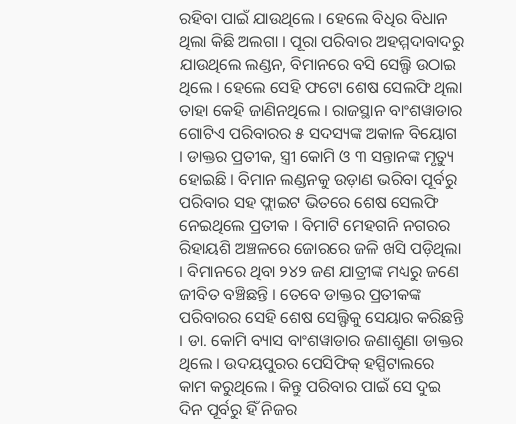ରହିବା ପାଇଁ ଯାଉଥିଲେ । ହେଲେ ବିଧିର ବିଧାନ ଥିଲା କିଛି ଅଲଗା । ପୂରା ପରିବାର ଅହମ୍ମଦାବାଦରୁ ଯାଉଥିଲେ ଲଣ୍ଡନ, ବିମାନରେ ବସି ସେଲ୍ଫି ଉଠାଇ ଥିଲେ । ହେଲେ ସେହି ଫଟୋ ଶେଷ ସେଲଫି ଥିଲା ତାହା କେହି ଜାଣିନଥିଲେ । ରାଜସ୍ଥାନ ବାଂଶୱାଡାର ଗୋଟିଏ ପରିବାରର ୫ ସଦସ୍ୟଙ୍କ ଅକାଳ ବିୟୋଗ । ଡାକ୍ତର ପ୍ରତୀକ, ସ୍ତ୍ରୀ କୋମି ଓ ୩ ସନ୍ତାନଙ୍କ ମୃତ୍ୟୁ ହୋଇଛି । ବିମାନ ଲଣ୍ଡନକୁ ଉଡ଼ାଣ ଭରିବା ପୂର୍ବରୁ ପରିବାର ସହ ଫ୍ଲାଇଟ ଭିତରେ ଶେଷ ସେଲଫି ନେଇଥିଲେ ପ୍ରତୀକ । ବିମାଟି ମେହଗନି ନଗରର ରିହାୟଶି ଅଞ୍ଚଳରେ ଜୋରରେ ଜଳି ଖସି ପଡ଼ିଥିଲା । ବିମାନରେ ଥିବା ୨୪୨ ଜଣ ଯାତ୍ରୀଙ୍କ ମଧ୍ୟରୁ ଜଣେ ଜୀବିତ ବଞ୍ଚିଛନ୍ତି । ତେବେ ଡାକ୍ତର ପ୍ରତୀକଙ୍କ ପରିବାରର ସେହି ଶେଷ ସେଲ୍ଫିକୁ ସେୟାର କରିଛନ୍ତି । ଡା. କୋମି ବ୍ୟାସ ବାଂଶୱାଡାର ଜଣାଶୁଣା ଡାକ୍ତର ଥିଲେ । ଉଦୟପୁରର ପେସିଫିକ୍ ହସ୍ପିଟାଲରେ କାମ କରୁଥିଲେ । କିନ୍ତୁ ପରିବାର ପାଇଁ ସେ ଦୁଇ ଦିନ ପୂର୍ବରୁ ହିଁ ନିଜର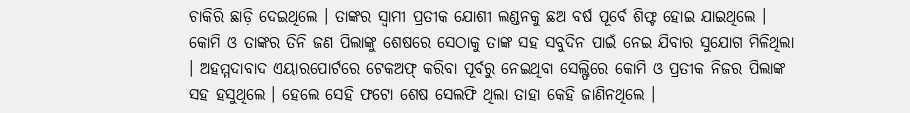ଚାକିରି ଛାଡ଼ି ଦେଇଥିଲେ । ତାଙ୍କର ସ୍ୱାମୀ ପ୍ରତୀକ ଯୋଶୀ ଲଣ୍ଡନକୁ ଛଅ ବର୍ଷ ପୂର୍ବେ ଶିଫ୍ଟ ହୋଇ ଯାଇଥିଲେ । କୋମି ଓ ତାଙ୍କର ତିନି ଜଣ ପିଲାଙ୍କୁ ଶେଷରେ ସେଠାକୁ ତାଙ୍କ ସହ ସବୁଦିନ ପାଇଁ ନେଇ ଯିବାର ସୁଯୋଗ ମିଳିଥିଲା । ଅହମ୍ମଦାବାଦ ଏୟାରପୋର୍ଟରେ ଟେକଅଫ୍ କରିବା ପୂର୍ବରୁ ନେଇଥିବା ସେଲ୍ଫିରେ କୋମି ଓ ପ୍ରତୀକ ନିଜର ପିଲାଙ୍କ ସହ ହସୁଥିଲେ । ହେଲେ ସେହି ଫଟୋ ଶେଷ ସେଲଫି ଥିଲା ତାହା କେହି ଜାଣିନଥିଲେ ।